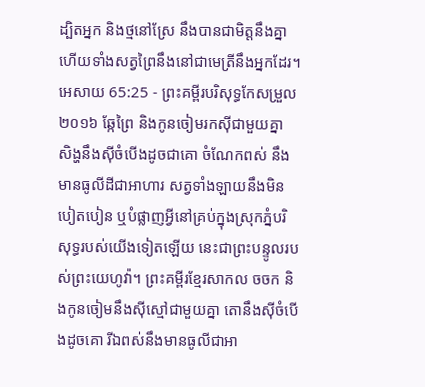ដ្បិតអ្នក និងថ្មនៅស្រែ នឹងបានជាមិត្តនឹងគ្នា ហើយទាំងសត្វព្រៃនឹងនៅជាមេត្រីនឹងអ្នកដែរ។
អេសាយ 65:25 - ព្រះគម្ពីរបរិសុទ្ធកែសម្រួល ២០១៦ ឆ្កែព្រៃ និងកូនចៀមរកស៊ីជាមួយគ្នា សិង្ហនឹងស៊ីចំបើងដូចជាគោ ចំណែកពស់ នឹងមានធូលីដីជាអាហារ សត្វទាំងឡាយនឹងមិនបៀតបៀន ឬបំផ្លាញអ្វីនៅគ្រប់ក្នុងស្រុកភ្នំបរិសុទ្ធរបស់យើងទៀតឡើយ នេះជាព្រះបន្ទូលរបស់ព្រះយេហូវ៉ា។ ព្រះគម្ពីរខ្មែរសាកល ចចក និងកូនចៀមនឹងស៊ីស្មៅជាមួយគ្នា តោនឹងស៊ីចំបើងដូចគោ រីឯពស់នឹងមានធូលីជាអា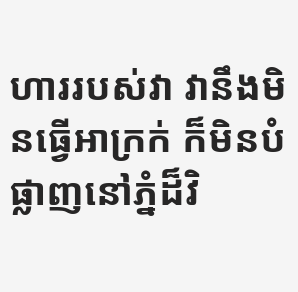ហាររបស់វា វានឹងមិនធ្វើអាក្រក់ ក៏មិនបំផ្លាញនៅភ្នំដ៏វិ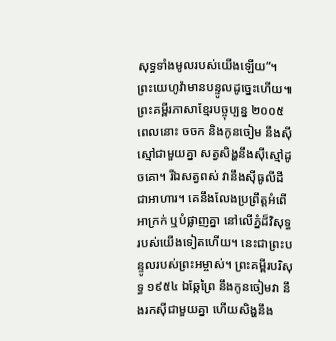សុទ្ធទាំងមូលរបស់យើងឡើយ”។ ព្រះយេហូវ៉ាមានបន្ទូលដូច្នេះហើយ៕ ព្រះគម្ពីរភាសាខ្មែរបច្ចុប្បន្ន ២០០៥ ពេលនោះ ចចក និងកូនចៀម នឹងស៊ីស្មៅជាមួយគ្នា សត្វសិង្ហនឹងស៊ីស្មៅដូចគោ។ រីឯសត្វពស់ វានឹងស៊ីធូលីដីជាអាហារ។ គេនឹងលែងប្រព្រឹត្តអំពើអាក្រក់ ឬបំផ្លាញគ្នា នៅលើភ្នំដ៏វិសុទ្ធរបស់យើងទៀតហើយ។ នេះជាព្រះបន្ទូលរបស់ព្រះអម្ចាស់។ ព្រះគម្ពីរបរិសុទ្ធ ១៩៥៤ ឯឆ្កែព្រៃ នឹងកូនចៀមវា នឹងរកស៊ីជាមួយគ្នា ហើយសិង្ហនឹង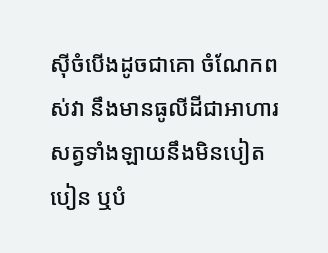ស៊ីចំបើងដូចជាគោ ចំណែកពស់វា នឹងមានធូលីដីជាអាហារ សត្វទាំងឡាយនឹងមិនបៀតបៀន ឬបំ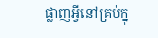ផ្លាញអ្វីនៅគ្រប់ក្នុ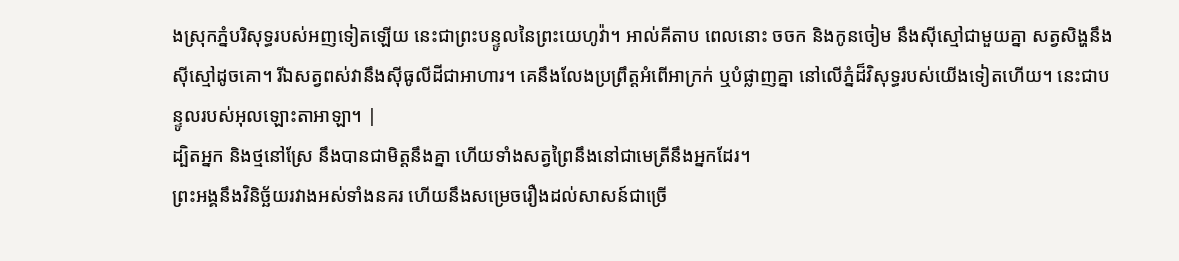ងស្រុកភ្នំបរិសុទ្ធរបស់អញទៀតឡើយ នេះជាព្រះបន្ទូលនៃព្រះយេហូវ៉ា។ អាល់គីតាប ពេលនោះ ចចក និងកូនចៀម នឹងស៊ីស្មៅជាមួយគ្នា សត្វសិង្ហនឹងស៊ីស្មៅដូចគោ។ រីឯសត្វពស់វានឹងស៊ីធូលីដីជាអាហារ។ គេនឹងលែងប្រព្រឹត្តអំពើអាក្រក់ ឬបំផ្លាញគ្នា នៅលើភ្នំដ៏វិសុទ្ធរបស់យើងទៀតហើយ។ នេះជាបន្ទូលរបស់អុលឡោះតាអាឡា។ |
ដ្បិតអ្នក និងថ្មនៅស្រែ នឹងបានជាមិត្តនឹងគ្នា ហើយទាំងសត្វព្រៃនឹងនៅជាមេត្រីនឹងអ្នកដែរ។
ព្រះអង្គនឹងវិនិច្ឆ័យរវាងអស់ទាំងនគរ ហើយនឹងសម្រេចរឿងដល់សាសន៍ជាច្រើ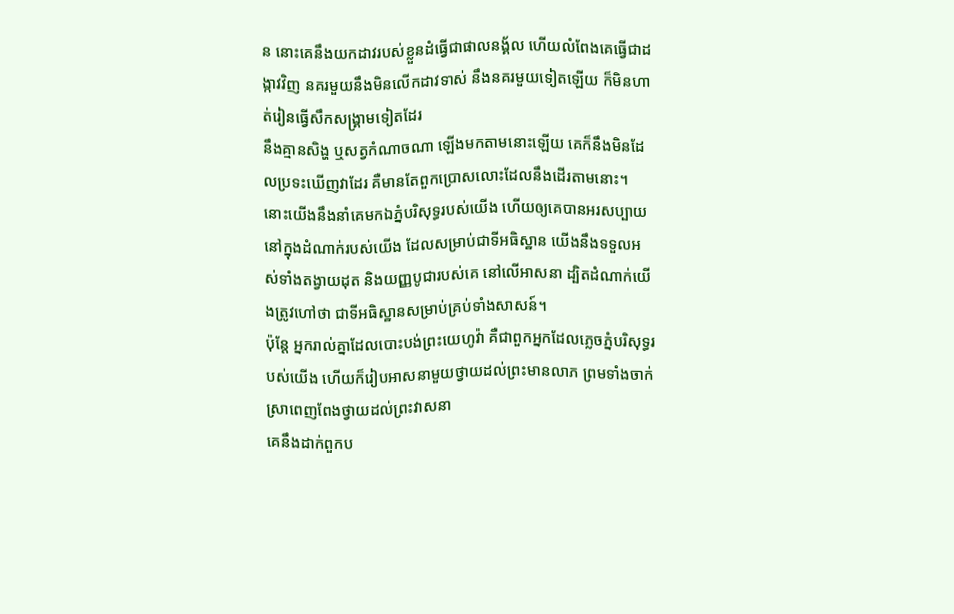ន នោះគេនឹងយកដាវរបស់ខ្លួនដំធ្វើជាផាលនង្គ័ល ហើយលំពែងគេធ្វើជាដង្កាវវិញ នគរមួយនឹងមិនលើកដាវទាស់ នឹងនគរមួយទៀតឡើយ ក៏មិនហាត់រៀនធ្វើសឹកសង្គ្រាមទៀតដែរ
នឹងគ្មានសិង្ហ ឬសត្វកំណាចណា ឡើងមកតាមនោះឡើយ គេក៏នឹងមិនដែលប្រទះឃើញវាដែរ គឺមានតែពួកប្រោសលោះដែលនឹងដើរតាមនោះ។
នោះយើងនឹងនាំគេមកឯភ្នំបរិសុទ្ធរបស់យើង ហើយឲ្យគេបានអរសប្បាយ នៅក្នុងដំណាក់របស់យើង ដែលសម្រាប់ជាទីអធិស្ឋាន យើងនឹងទទួលអស់ទាំងតង្វាយដុត និងយញ្ញបូជារបស់គេ នៅលើអាសនា ដ្បិតដំណាក់យើងត្រូវហៅថា ជាទីអធិស្ឋានសម្រាប់គ្រប់ទាំងសាសន៍។
ប៉ុន្តែ អ្នករាល់គ្នាដែលបោះបង់ព្រះយេហូវ៉ា គឺជាពួកអ្នកដែលភ្លេចភ្នំបរិសុទ្ធរបស់យើង ហើយក៏រៀបអាសនាមួយថ្វាយដល់ព្រះមានលាភ ព្រមទាំងចាក់ស្រាពេញពែងថ្វាយដល់ព្រះវាសនា
គេនឹងដាក់ពួកប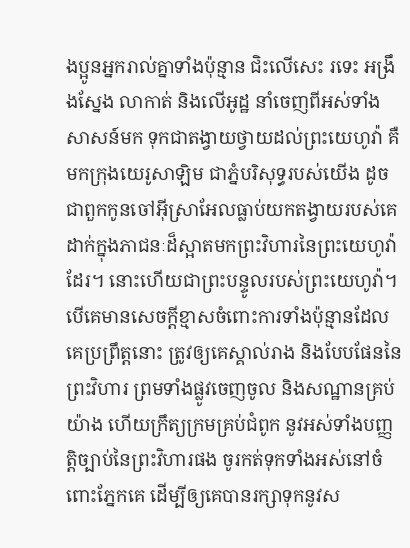ងប្អូនអ្នករាល់គ្នាទាំងប៉ុន្មាន ជិះលើសេះ រទេះ អង្រឹងស្នែង លាកាត់ និងលើអូដ្ឋ នាំចេញពីអស់ទាំងសាសន៍មក ទុកជាតង្វាយថ្វាយដល់ព្រះយេហូវ៉ា គឺមកក្រុងយេរូសាឡិម ជាភ្នំបរិសុទ្ធរបស់យើង ដូចជាពួកកូនចៅអ៊ីស្រាអែលធ្លាប់យកតង្វាយរបស់គេ ដាក់ក្នុងភាជនៈដ៏ស្អាតមកព្រះវិហារនៃព្រះយេហូវ៉ាដែរ។ នោះហើយជាព្រះបន្ទូលរបស់ព្រះយេហូវ៉ា។
បើគេមានសេចក្ដីខ្មាសចំពោះការទាំងប៉ុន្មានដែលគេប្រព្រឹត្តនោះ ត្រូវឲ្យគេស្គាល់រាង និងបែបផែននៃព្រះវិហារ ព្រមទាំងផ្លូវចេញចូល និងសណ្ឋានគ្រប់យ៉ាង ហើយក្រឹត្យក្រមគ្រប់ជំពូក នូវអស់ទាំងបញ្ញត្តិច្បាប់នៃព្រះវិហារផង ចូរកត់ទុកទាំងអស់នៅចំពោះភ្នែកគេ ដើម្បីឲ្យគេបានរក្សាទុកនូវស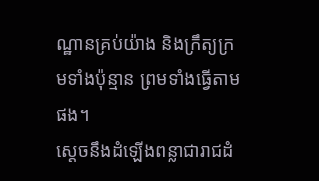ណ្ឋានគ្រប់យ៉ាង និងក្រឹត្យក្រមទាំងប៉ុន្មាន ព្រមទាំងធ្វើតាមផង។
ស្ដេចនឹងដំឡើងពន្លាជារាជដំ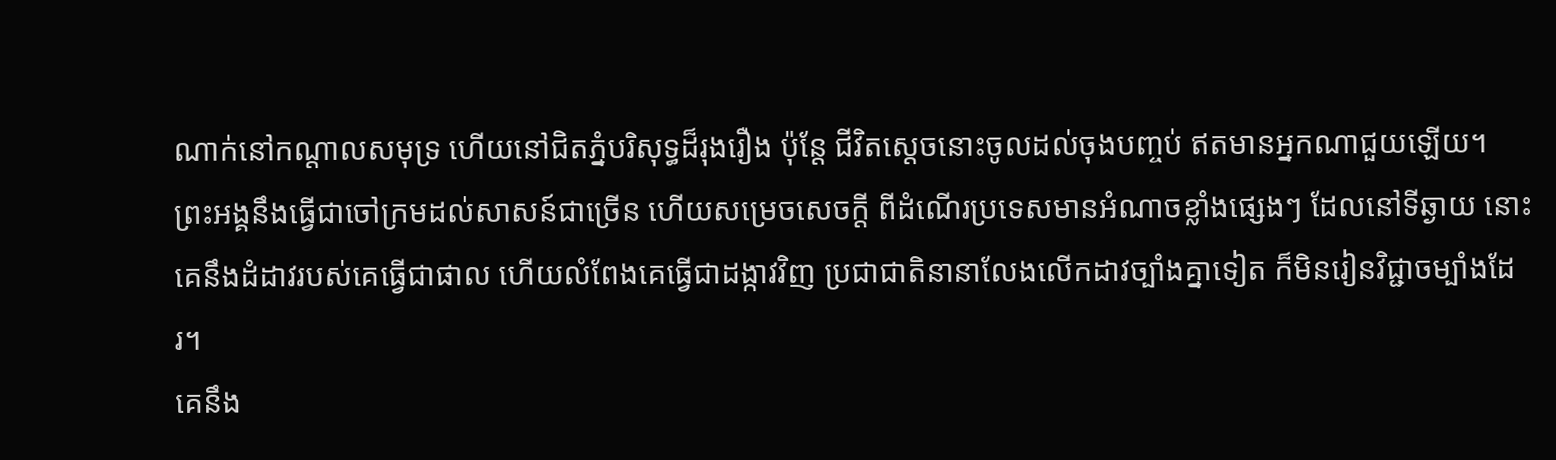ណាក់នៅកណ្ដាលសមុទ្រ ហើយនៅជិតភ្នំបរិសុទ្ធដ៏រុងរឿង ប៉ុន្តែ ជីវិតស្ដេចនោះចូលដល់ចុងបញ្ចប់ ឥតមានអ្នកណាជួយឡើយ។
ព្រះអង្គនឹងធ្វើជាចៅក្រមដល់សាសន៍ជាច្រើន ហើយសម្រេចសេចក្ដី ពីដំណើរប្រទេសមានអំណាចខ្លាំងផ្សេងៗ ដែលនៅទីឆ្ងាយ នោះគេនឹងដំដាវរបស់គេធ្វើជាផាល ហើយលំពែងគេធ្វើជាដង្កាវវិញ ប្រជាជាតិនានាលែងលើកដាវច្បាំងគ្នាទៀត ក៏មិនរៀនវិជ្ជាចម្បាំងដែរ។
គេនឹង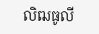លិឍធូលី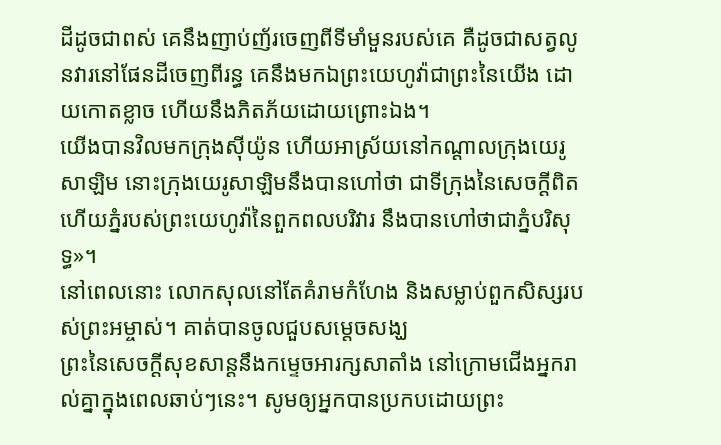ដីដូចជាពស់ គេនឹងញាប់ញ័រចេញពីទីមាំមួនរបស់គេ គឺដូចជាសត្វលូនវារនៅផែនដីចេញពីរន្ធ គេនឹងមកឯព្រះយេហូវ៉ាជាព្រះនៃយើង ដោយកោតខ្លាច ហើយនឹងភិតភ័យដោយព្រោះឯង។
យើងបានវិលមកក្រុងស៊ីយ៉ូន ហើយអាស្រ័យនៅកណ្ដាលក្រុងយេរូសាឡិម នោះក្រុងយេរូសាឡិមនឹងបានហៅថា ជាទីក្រុងនៃសេចក្ដីពិត ហើយភ្នំរបស់ព្រះយេហូវ៉ានៃពួកពលបរិវារ នឹងបានហៅថាជាភ្នំបរិសុទ្ធ»។
នៅពេលនោះ លោកសុលនៅតែគំរាមកំហែង និងសម្លាប់ពួកសិស្សរបស់ព្រះអម្ចាស់។ គាត់បានចូលជួបសម្ដេចសង្ឃ
ព្រះនៃសេចក្តីសុខសាន្តនឹងកម្ទេចអារក្សសាតាំង នៅក្រោមជើងអ្នករាល់គ្នាក្នុងពេលឆាប់ៗនេះ។ សូមឲ្យអ្នកបានប្រកបដោយព្រះ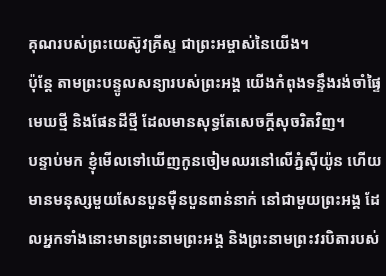គុណរបស់ព្រះយេស៊ូវគ្រីស្ទ ជាព្រះអម្ចាស់នៃយើង។
ប៉ុន្ដែ តាមព្រះបន្ទូលសន្យារបស់ព្រះអង្គ យើងកំពុងទន្ទឹងរង់ចាំផ្ទៃមេឃថ្មី និងផែនដីថ្មី ដែលមានសុទ្ធតែសេចក្ដីសុចរិតវិញ។
បន្ទាប់មក ខ្ញុំមើលទៅឃើញកូនចៀមឈរនៅលើភ្នំស៊ីយ៉ូន ហើយមានមនុស្សមួយសែនបួនម៉ឺនបួនពាន់នាក់ នៅជាមួយព្រះអង្គ ដែលអ្នកទាំងនោះមានព្រះនាមព្រះអង្គ និងព្រះនាមព្រះវរបិតារបស់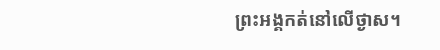ព្រះអង្គកត់នៅលើថ្ងាស។